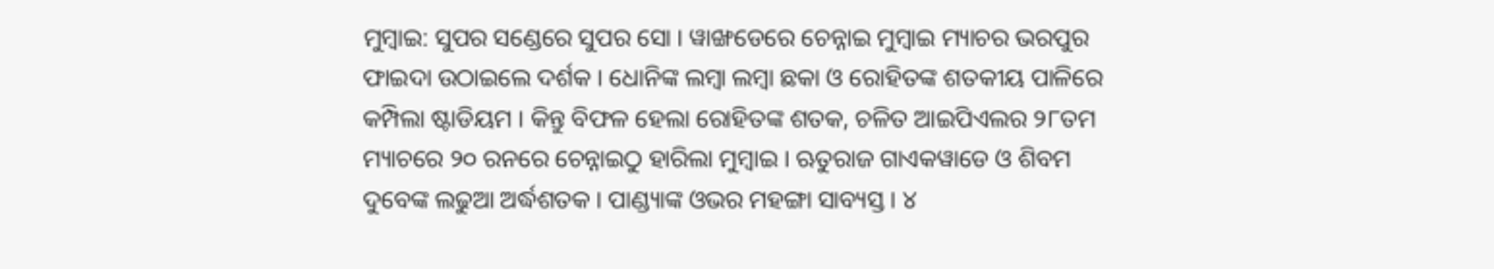ମୁମ୍ବାଇ: ସୁପର ସଣ୍ଡେରେ ସୁପର ସୋ । ୱାଙ୍ଖଡେରେ ଚେନ୍ନାଇ ମୁମ୍ବାଇ ମ୍ୟାଚର ଭରପୁର ଫାଇଦା ଉଠାଇଲେ ଦର୍ଶକ । ଧୋନିଙ୍କ ଲମ୍ବା ଲମ୍ବା ଛକା ଓ ରୋହିତଙ୍କ ଶତକୀୟ ପାଳିରେ କମ୍ପିଲା ଷ୍ଟାଡିୟମ । କିନ୍ତୁ ବିଫଳ ହେଲା ରୋହିତଙ୍କ ଶତକ, ଚଳିତ ଆଇପିଏଲର ୨୮ତମ ମ୍ୟାଚରେ ୨୦ ରନରେ ଚେନ୍ନାଇଠୁ ହାରିଲା ମୁମ୍ବାଇ । ଋତୁରାଜ ଗାଏକୱାଡେ ଓ ଶିବମ ଦୁବେଙ୍କ ଲଢୁଆ ଅର୍ଦ୍ଧଶତକ । ପାଣ୍ଡ୍ୟାଙ୍କ ଓଭର ମହଙ୍ଗା ସାବ୍ୟସ୍ତ । ୪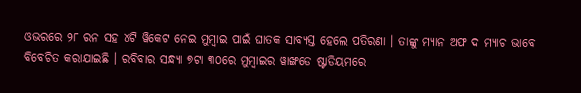ଓଭରରେ ୨୮ ରନ ସହ ୪ଟି ୱିକେଟ ନେଇ ମୁମ୍ବାଇ ପାଇଁ ଘାତକ ସାବ୍ୟସ୍ତ ହେଲେ ପତିରଣା । ତାଙ୍କୁ ମ୍ୟାନ ଅଫ ଦ ମ୍ୟାଚ ଭାବେ ବିବେଚିତ କରାଯାଇଛି । ରବିବାର ସନ୍ଧ୍ୟା ୭ଟା ୩୦ରେ ମୁମ୍ବାଇର ୱାଙ୍ଖଡେ ଷ୍ଟାଡିୟମରେ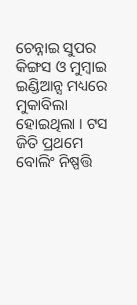ଚେନ୍ନାଇ ସୁପର କିଙ୍ଗସ ଓ ମୁମ୍ବାଇ ଇଣ୍ଡିଆନ୍ସ ମଧ୍ୟରେ ମୁକାବିଲା ହୋଇଥିଲା । ଟସ ଜିତି ପ୍ରଥମେ ବୋଲିଂ ନିଷ୍ପତ୍ତି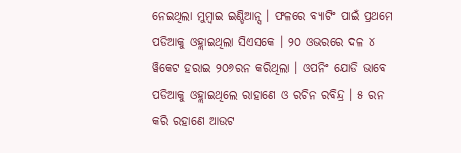ନେଇଥିଲା ମୁମ୍ବାଇ ଇଣ୍ଡିଆନ୍ସ । ଫଳରେ ବ୍ୟାଟିଂ ପାଇଁ ପ୍ରଥମେ ପଡିଆକୁ ଓହ୍ଲାଇଥିଲା ସିଏସକେ । ୨୦ ଓଭରରେ ଦଳ ୪ ୱିକେଟ ହରାଇ ୨୦୬ରନ କରିଥିଲା । ଓପନିଂ ଯୋଡି ଭାବେ ପଡିଆକୁ ଓହ୍ଲାଇଥିଲେ ରାହାଣେ ଓ ରଚିନ ରବିନ୍ଦ୍ର । ୫ ରନ କରି ରହାଣେ ଆଉଟ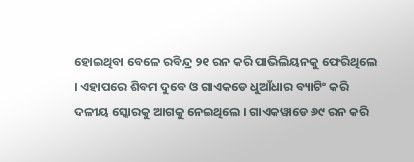ହୋଇଥିବା ବେଳେ ରବିନ୍ଦ୍ର ୨୧ ରନ କରି ପାଭିଲିୟନକୁ ଫେରିଥିଲେ । ଏହାପରେ ଶିବମ ଦୁବେ ଓ ଗାଏକଡେ ଧୁଆଁଧାର ବ୍ୟାଟିଂ କରି ଦଳୀୟ ସ୍କୋରକୁ ଆଗକୁ ନେଇଥିଲେ । ଗାଏକୱାଡେ ୬୯ ରନ କରି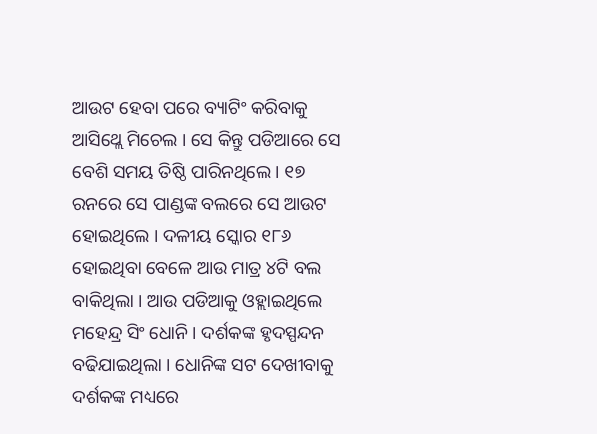ଆଉଟ ହେବା ପରେ ବ୍ୟାଟିଂ କରିବାକୁ ଆସିଥ୍ଲେ ମିଚେଲ । ସେ କିନ୍ତୁ ପଡିଆରେ ସେ ବେଶି ସମୟ ତିଷ୍ଠି ପାରିନଥିଲେ । ୧୭ ରନରେ ସେ ପାଣ୍ଡଙ୍କ ବଲରେ ସେ ଆଉଟ ହୋଇଥିଲେ । ଦଳୀୟ ସ୍କୋର ୧୮୬ ହୋଇଥିବା ବେଳେ ଆଉ ମାତ୍ର ୪ଟି ବଲ ବାକିଥିଲା । ଆଉ ପଡିଆକୁ ଓହ୍ଲାଇଥିଲେ ମହେନ୍ଦ୍ର ସିଂ ଧୋନି । ଦର୍ଶକଙ୍କ ହୃଦସ୍ପନ୍ଦନ ବଢିଯାଇଥିଲା । ଧୋନିଙ୍କ ସଟ ଦେଖୀବାକୁ ଦର୍ଶକଙ୍କ ମଧ୍ୟରେ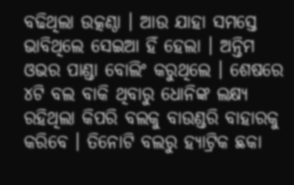ବଢିଥିଲା ଉତ୍କଣ୍ଠା । ଆଉ ଯାହା ସମସ୍ତେ ଭାବିଥିଲେ ସେଇଆ ହିଁ ହେଲା । ଅନ୍ତିମ ଓଭର ପାଣ୍ଡା ବୋଲିଂ କରୁଥିଲେ । ଶେଷରେ ୪ଟି ବଲ ବାକି ଥିବାରୁ ଧୋନିଙ୍କ ଲକ୍ଷ୍ୟ ରହିଥିଲା କିପରି ବଲକୁ ବାଉଣ୍ଡରି ବାହାରକୁ କରିବେ । ତିନୋଟି ବଲରୁ ହ୍ୟାଟ୍ରିକ ଛକା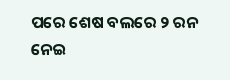ପରେ ଶେଷ ବଲରେ ୨ ରନ ନେଇ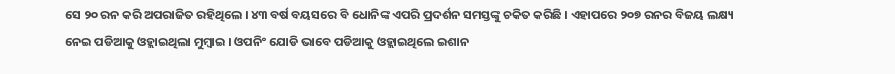ସେ ୨୦ ରନ କରି ଅପରାଜିତ ରହିଥିଲେ । ୪୩ ବର୍ଷ ବୟସରେ ବି ଧୋନିଙ୍କ ଏପରି ପ୍ରଦର୍ଶନ ସମସ୍ତଙ୍କୁ ଚକିତ କରିଛି । ଏହାପରେ ୨୦୭ ରନର ବିଜୟ ଲକ୍ଷ୍ୟ ନେଇ ପଡିଆକୁ ଓହ୍ଲାଇଥିଲା ମୁମ୍ବାଇ । ଓପନିଂ ଯୋଡି ଭାବେ ପଡିଆକୁ ଓହ୍ଲାଇଥିଲେ ଇଶାନ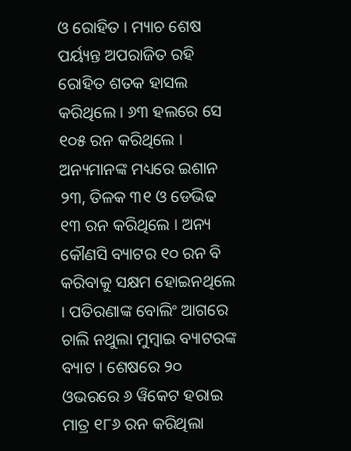ଓ ରୋହିତ । ମ୍ୟାଚ ଶେଷ ପର୍ୟ୍ୟନ୍ତ ଅପରାଜିତ ରହି ରୋହିତ ଶତକ ହାସଲ କରିଥିଲେ । ୬୩ ହଲରେ ସେ ୧୦୫ ରନ କରିଥିଲେ । ଅନ୍ୟମାନଙ୍କ ମଧ୍ୟରେ ଇଶାନ ୨୩, ତିଳକ ୩୧ ଓ ଡେଭିଢ ୧୩ ରନ କରିଥିଲେ । ଅନ୍ୟ କୌଣସି ବ୍ୟାଟର ୧୦ ରନ ବି କରିବାକୁ ସକ୍ଷମ ହୋଇନଥିଲେ । ପତିରଣାଙ୍କ ବୋଲିଂ ଆଗରେ ଚାଲି ନଥୁଲା ମୁମ୍ବାଇ ବ୍ୟାଟରଙ୍କ ବ୍ୟାଟ । ଶେଷରେ ୨୦ ଓଭରରେ ୬ ୱିକେଟ ହରାଇ ମାତ୍ର ୧୮୬ ରନ କରିଥିଲା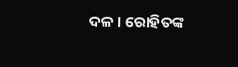ଦଳ । ରୋହିତଙ୍କ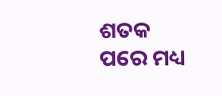ଶତକ ପରେ ମଧ୍ୟ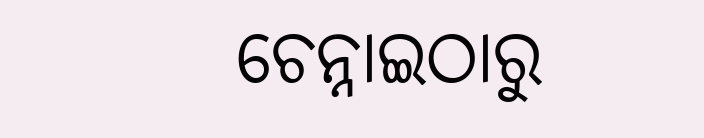ଚେନ୍ନାଇଠାରୁ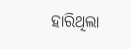ହାରିଥିଲା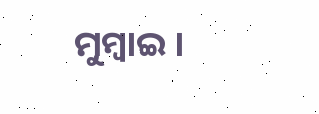ମୁମ୍ବାଇ ।